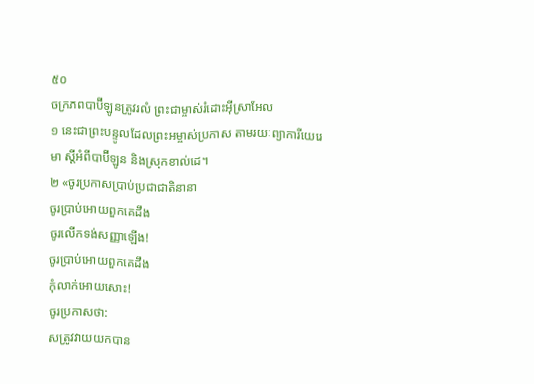៥០
ចក្រភពបាប៊ីឡូនត្រូវរលំ ព្រះជាម្ចាស់រំដោះអ៊ីស្រាអែល
១ នេះជាព្រះបន្ទូលដែលព្រះអម្ចាស់ប្រកាស តាមរយៈព្យាការីយេរេមា ស្ដីអំពីបាប៊ីឡូន និងស្រុកខាល់ដេ។
២ «ចូរប្រកាសប្រាប់ប្រជាជាតិនានា
ចូរប្រាប់អោយពួកគេដឹង
ចូរលើកទង់សញ្ញាឡើង!
ចូរប្រាប់អោយពួកគេដឹង
កុំលាក់អោយសោះ!
ចូរប្រកាសថា:
សត្រូវវាយយកបាន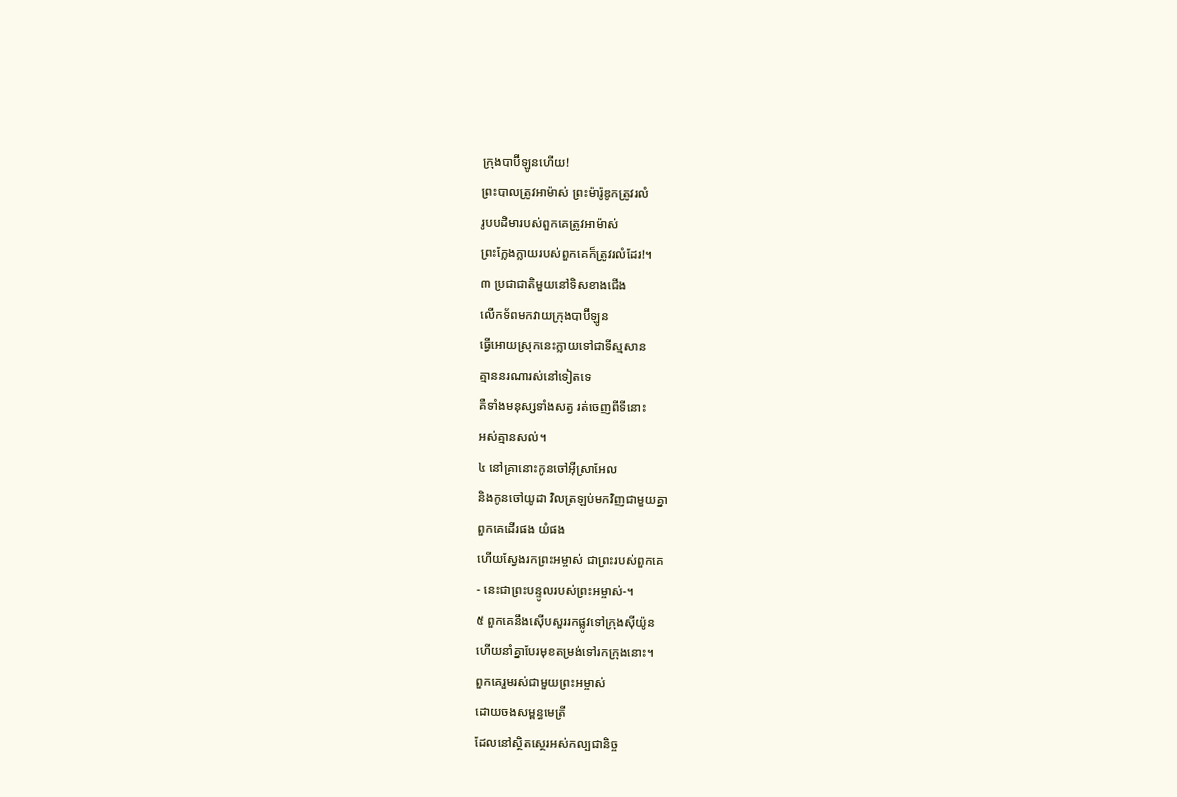ក្រុងបាប៊ីឡូនហើយ!
ព្រះបាលត្រូវអាម៉ាស់ ព្រះម៉ារ៉ូឌូកត្រូវរលំ
រូបបដិមារបស់ពួកគេត្រូវអាម៉ាស់
ព្រះក្លែងក្លាយរបស់ពួកគេក៏ត្រូវរលំដែរ!។
៣ ប្រជាជាតិមួយនៅទិសខាងជើង
លើកទ័ពមកវាយក្រុងបាប៊ីឡូន
ធ្វើអោយស្រុកនេះក្លាយទៅជាទីស្មសាន
គ្មាននរណារស់នៅទៀតទេ
គឺទាំងមនុស្សទាំងសត្វ រត់ចេញពីទីនោះ
អស់គ្មានសល់។
៤ នៅគ្រានោះកូនចៅអ៊ីស្រាអែល
និងកូនចៅយូដា វិលត្រឡប់មកវិញជាមួយគ្នា
ពួកគេដើរផង យំផង
ហើយស្វែងរកព្រះអម្ចាស់ ជាព្រះរបស់ពួកគេ
- នេះជាព្រះបន្ទូលរបស់ព្រះអម្ចាស់-។
៥ ពួកគេនឹងស៊ើបសួររកផ្លូវទៅក្រុងស៊ីយ៉ូន
ហើយនាំគ្នាបែរមុខតម្រង់ទៅរកក្រុងនោះ។
ពួកគេរួមរស់ជាមួយព្រះអម្ចាស់
ដោយចងសម្ពន្ធមេត្រី
ដែលនៅស្ថិតស្ថេរអស់កល្បជានិច្ច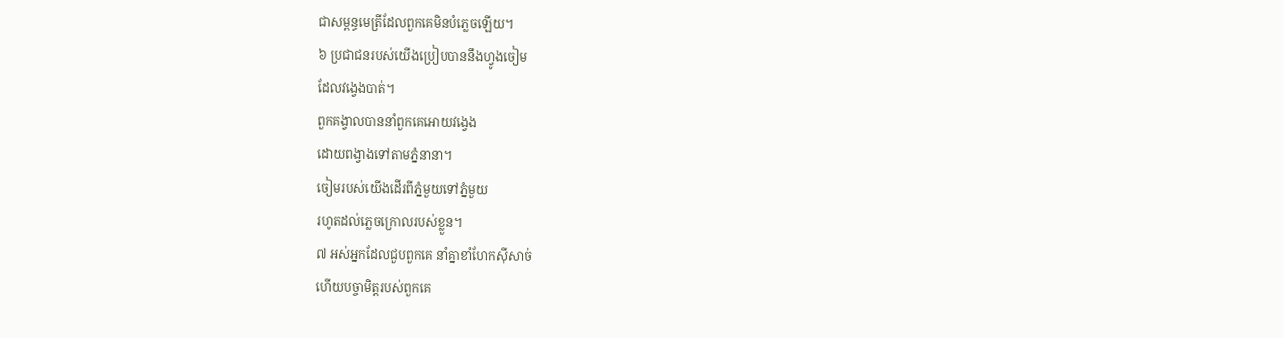ជាសម្ពន្ធមេត្រីដែលពួកគេមិនបំភ្លេចឡើយ។
៦ ប្រជាជនរបស់យើងប្រៀបបាននឹងហ្វូងចៀម
ដែលវង្វេងបាត់។
ពួកគង្វាលបាននាំពួកគេអោយវង្វេង
ដោយពង្វាងទៅតាមភ្នំនានា។
ចៀមរបស់យើងដើរពីភ្នំមួយទៅភ្នំមួយ
រហូតដល់ភ្លេចក្រោលរបស់ខ្លួន។
៧ អស់អ្នកដែលជួបពួកគេ នាំគ្នាខាំហែកស៊ីសាច់
ហើយបច្ចាមិត្តរបស់ពួកគេ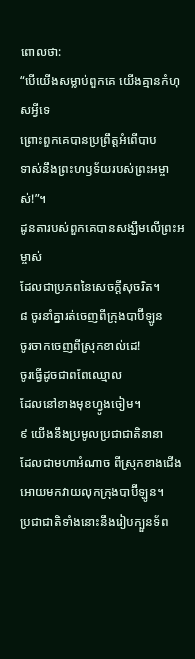ពោលថា:
“បើយើងសម្លាប់ពួកគេ យើងគ្មានកំហុសអ្វីទេ
ព្រោះពួកគេបានប្រព្រឹត្តអំពើបាប
ទាស់នឹងព្រះហឫទ័យរបស់ព្រះអម្ចាស់!”។
ដូនតារបស់ពួកគេបានសង្ឃឹមលើព្រះអម្ចាស់
ដែលជាប្រភពនៃសេចក្ដីសុចរិត។
៨ ចូរនាំគ្នារត់ចេញពីក្រុងបាប៊ីឡូន
ចូរចាកចេញពីស្រុកខាល់ដេ!
ចូរធ្វើដូចជាពពែឈ្មោល
ដែលនៅខាងមុខហ្វូងចៀម។
៩ យើងនឹងប្រមូលប្រជាជាតិនានា
ដែលជាមហាអំណាច ពីស្រុកខាងជើង
អោយមកវាយលុកក្រុងបាប៊ីឡូន។
ប្រជាជាតិទាំងនោះនឹងរៀបក្បួនទ័ព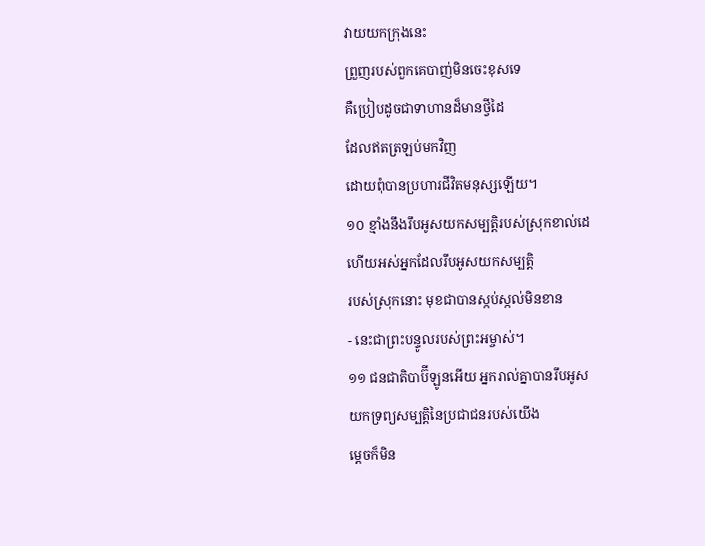វាយយកក្រុងនេះ
ព្រួញរបស់ពួកគេបាញ់មិនចេះខុសទេ
គឺប្រៀបដូចជាទាហានដ៏មានថ្វីដៃ
ដែលឥតត្រឡប់មកវិញ
ដោយពុំបានប្រហារជីវិតមនុស្សឡើយ។
១០ ខ្មាំងនឹងរឹបអូសយកសម្បត្តិរបស់ស្រុកខាល់ដេ
ហើយអស់អ្នកដែលរឹបអូសយកសម្បត្តិ
របស់ស្រុកនោះ មុខជាបានស្កប់ស្កល់មិនខាន
- នេះជាព្រះបន្ទូលរបស់ព្រះអម្ចាស់។
១១ ជនជាតិបាប៊ីឡូនអើយ អ្នករាល់គ្នាបានរឹបអូស
យកទ្រព្យសម្បត្តិនៃប្រជាជនរបស់យើង
ម្ដេចក៏មិន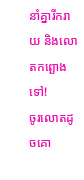នាំគ្នារីករាយ និងលោតកព្ឆោងទៅ!
ចូរលោតដូចគោ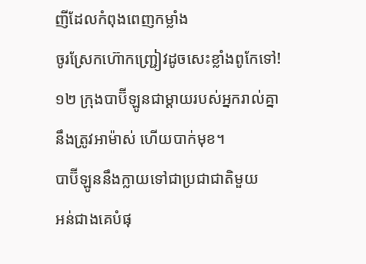ញីដែលកំពុងពេញកម្លាំង
ចូរស្រែកហ៊ោកញ្ជ្រៀវដូចសេះខ្លាំងពូកែទៅ!
១២ ក្រុងបាប៊ីឡូនជាម្ដាយរបស់អ្នករាល់គ្នា
នឹងត្រូវអាម៉ាស់ ហើយបាក់មុខ។
បាប៊ីឡូននឹងក្លាយទៅជាប្រជាជាតិមួយ
អន់ជាងគេបំផុ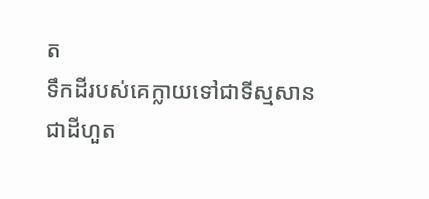ត
ទឹកដីរបស់គេក្លាយទៅជាទីស្មសាន
ជាដីហួត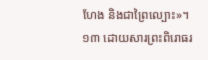ហែង និងជាព្រៃល្បោះ»។
១៣ ដោយសារព្រះពិរោធរ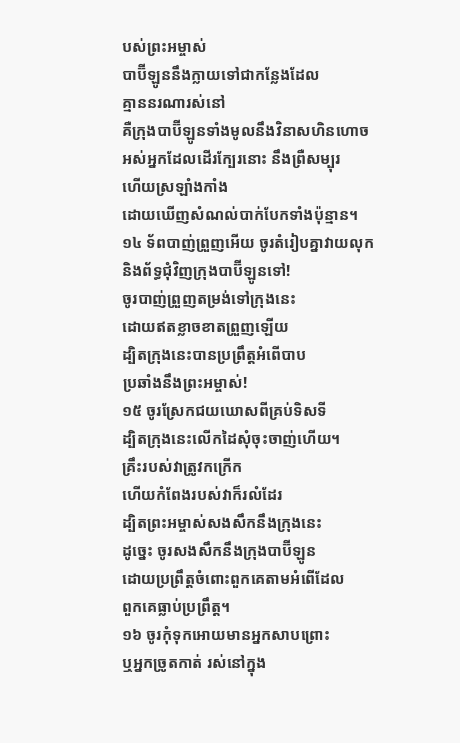បស់ព្រះអម្ចាស់
បាប៊ីឡូននឹងក្លាយទៅជាកន្លែងដែល
គ្មាននរណារស់នៅ
គឺក្រុងបាប៊ីឡូនទាំងមូលនឹងវិនាសហិនហោច
អស់អ្នកដែលដើរក្បែរនោះ នឹងព្រឺសម្បុរ
ហើយស្រឡាំងកាំង
ដោយឃើញសំណល់បាក់បែកទាំងប៉ុន្មាន។
១៤ ទ័ពបាញ់ព្រួញអើយ ចូរតំរៀបគ្នាវាយលុក
និងព័ទ្ធជុំវិញក្រុងបាប៊ីឡូនទៅ!
ចូរបាញ់ព្រួញតម្រង់ទៅក្រុងនេះ
ដោយឥតខ្លាចខាតព្រួញឡើយ
ដ្បិតក្រុងនេះបានប្រព្រឹត្តអំពើបាប
ប្រឆាំងនឹងព្រះអម្ចាស់!
១៥ ចូរស្រែកជយឃោសពីគ្រប់ទិសទី
ដ្បិតក្រុងនេះលើកដៃសុំចុះចាញ់ហើយ។
គ្រឹះរបស់វាត្រូវកក្រើក
ហើយកំពែងរបស់វាក៏រលំដែរ
ដ្បិតព្រះអម្ចាស់សងសឹកនឹងក្រុងនេះ
ដូច្នេះ ចូរសងសឹកនឹងក្រុងបាប៊ីឡូន
ដោយប្រព្រឹត្តចំពោះពួកគេតាមអំពើដែល
ពួកគេធ្លាប់ប្រព្រឹត្ត។
១៦ ចូរកុំទុកអោយមានអ្នកសាបព្រោះ
ឬអ្នកច្រូតកាត់ រស់នៅក្នុង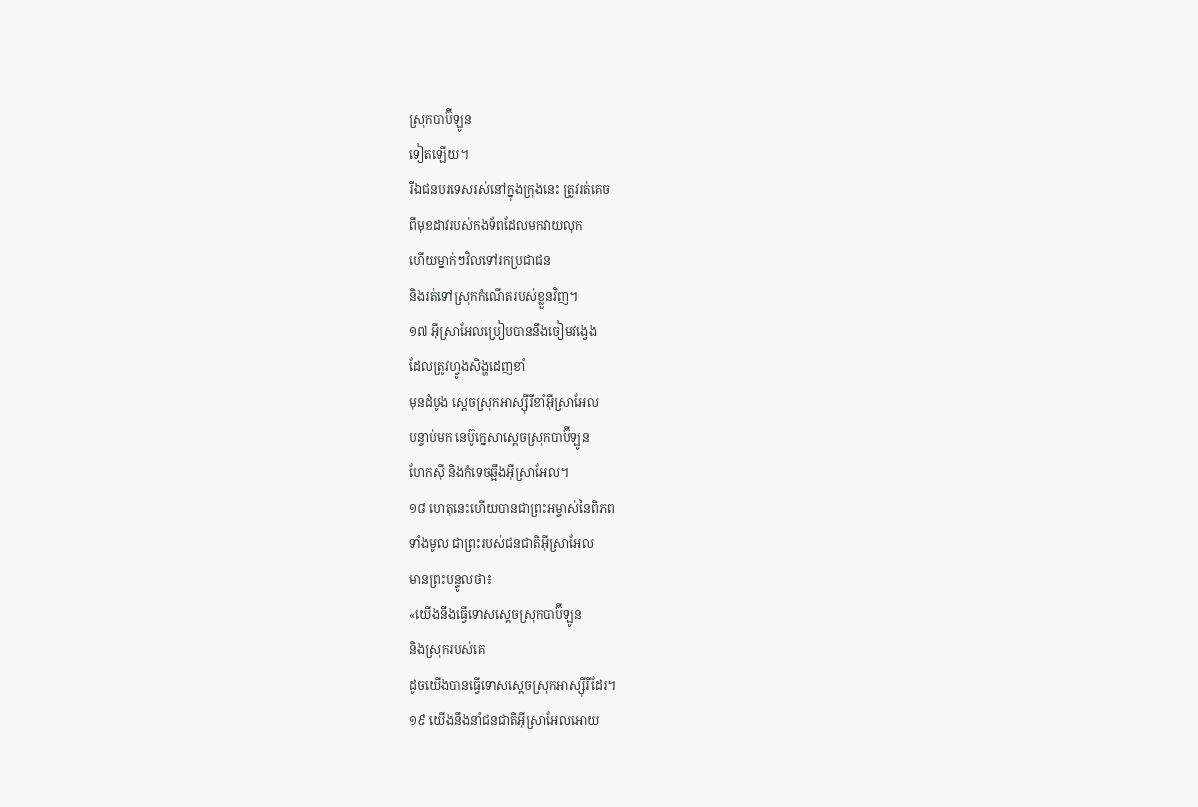ស្រុកបាប៊ីឡូន
ទៀតឡើយ។
រីឯជនបរទេសរស់នៅក្នុងក្រុងនេះ ត្រូវរត់គេច
ពីមុខដាវរបស់កងទ័ពដែលមកវាយលុក
ហើយម្នាក់ៗវិលទៅរកប្រជាជន
និងរត់ទៅស្រុកកំណើតរបស់ខ្លួនវិញ។
១៧ អ៊ីស្រាអែលប្រៀបបាននឹងចៀមវង្វេង
ដែលត្រូវហ្វូងសិង្ហដេញខាំ
មុនដំបូង ស្ដេចស្រុកអាស្ស៊ីរីខាំអ៊ីស្រាអែល
បន្ទាប់មក នេប៊ូក្នេសាស្ដេចស្រុកបាប៊ីឡូន
ហែកស៊ី និងកំទេចឆ្អឹងអ៊ីស្រាអែល។
១៨ ហេតុនេះហើយបានជាព្រះអម្ចាស់នៃពិភព
ទាំងមូល ជាព្រះរបស់ជនជាតិអ៊ីស្រាអែល
មានព្រះបន្ទូលថា៖
«យើងនឹងធ្វើទោសស្ដេចស្រុកបាប៊ីឡូន
និងស្រុករបស់គេ
ដូចយើងបានធ្វើទោសស្ដេចស្រុកអាស្ស៊ីរីដែរ។
១៩ យើងនឹងនាំជនជាតិអ៊ីស្រាអែលអោយ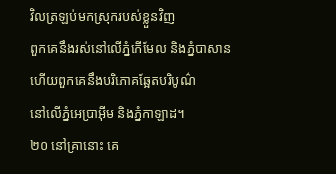វិលត្រឡប់មកស្រុករបស់ខ្លួនវិញ
ពួកគេនឹងរស់នៅលើភ្នំកើមែល និងភ្នំបាសាន
ហើយពួកគេនឹងបរិភោគឆ្អែតបរិបូណ៌
នៅលើភ្នំអេប្រាអ៊ីម និងភ្នំកាឡាដ។
២០ នៅគ្រានោះ គេ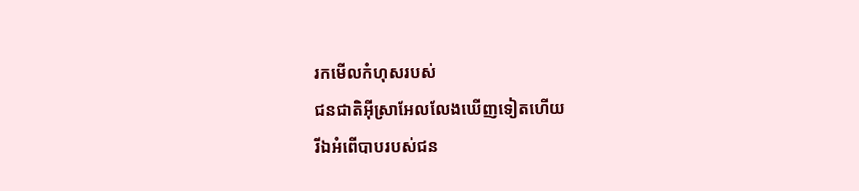រកមើលកំហុសរបស់
ជនជាតិអ៊ីស្រាអែលលែងឃើញទៀតហើយ
រីឯអំពើបាបរបស់ជន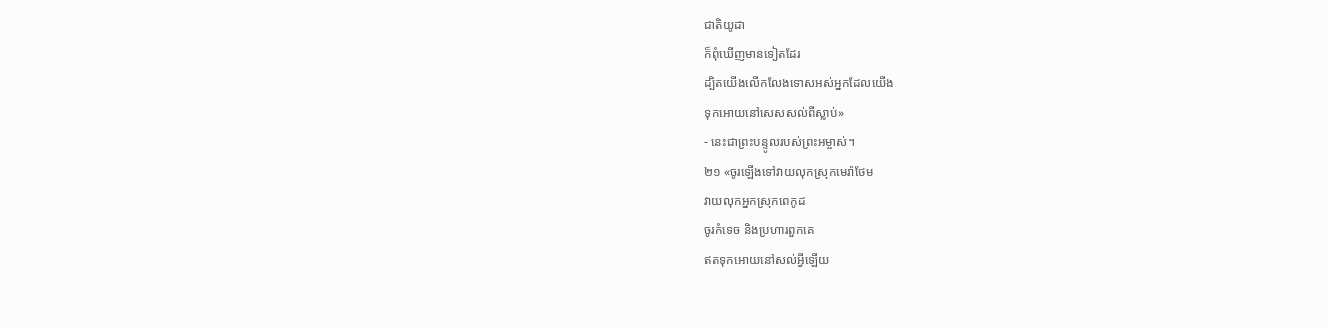ជាតិយូដា
ក៏ពុំឃើញមានទៀតដែរ
ដ្បិតយើងលើកលែងទោសអស់អ្នកដែលយើង
ទុកអោយនៅសេសសល់ពីស្លាប់»
- នេះជាព្រះបន្ទូលរបស់ព្រះអម្ចាស់។
២១ «ចូរឡើងទៅវាយលុកស្រុកមេរ៉ាថែម
វាយលុកអ្នកស្រុកពេកូដ
ចូរកំទេច និងប្រហារពួកគេ
ឥតទុកអោយនៅសល់អ្វីឡើយ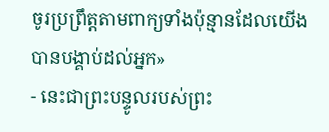ចូរប្រព្រឹត្តតាមពាក្យទាំងប៉ុន្មានដែលយើង
បានបង្គាប់ដល់អ្នក»
- នេះជាព្រះបន្ទូលរបស់ព្រះ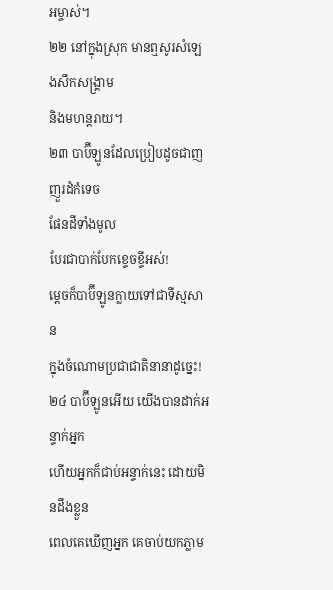អម្ចាស់។
២២ នៅក្នុងស្រុក មានឮសូរសំឡេងសឹកសង្គ្រាម
និងមហន្តរាយ។
២៣ បាប៊ីឡូនដែលប្រៀបដូចជាញញួរដំកំទេច
ផែនដីទាំងមូល
បែរជាបាក់បែកខ្ទេចខ្ទីអស់!
ម្ដេចក៏បាប៊ីឡូនក្លាយទៅជាទីស្មសាន
ក្នុងចំណោមប្រជាជាតិនានាដូច្នេះ!
២៤ បាប៊ីឡូនអើយ យើងបានដាក់អន្ទាក់អ្នក
ហើយអ្នកក៏ជាប់អន្ទាក់នេះ ដោយមិនដឹងខ្លួន
ពេលគេឃើញអ្នក គេចាប់យកភ្លាម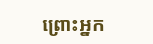ព្រោះអ្នក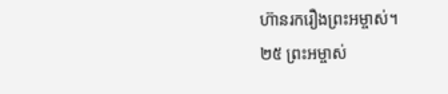ហ៊ានរករឿងព្រះអម្ចាស់។
២៥ ព្រះអម្ចាស់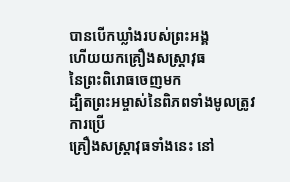បានបើកឃ្លាំងរបស់ព្រះអង្គ
ហើយយកគ្រឿងសស្រ្ដាវុធ
នៃព្រះពិរោធចេញមក
ដ្បិតព្រះអម្ចាស់នៃពិភពទាំងមូលត្រូវការប្រើ
គ្រឿងសស្រ្ដាវុធទាំងនេះ នៅ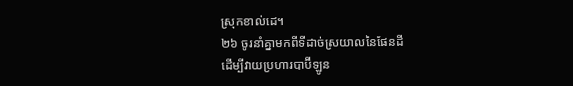ស្រុកខាល់ដេ។
២៦ ចូរនាំគ្នាមកពីទីដាច់ស្រយាលនៃផែនដី
ដើម្បីវាយប្រហារបាប៊ីឡូន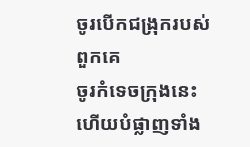ចូរបើកជង្រុករបស់ពួកគេ
ចូរកំទេចក្រុងនេះ ហើយបំផ្លាញទាំង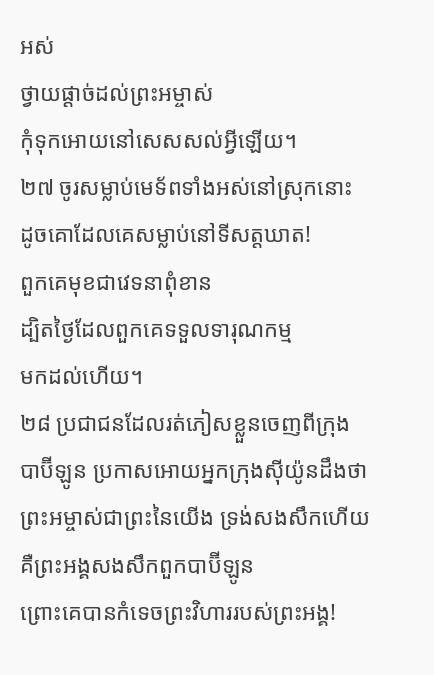អស់
ថ្វាយផ្ដាច់ដល់ព្រះអម្ចាស់
កុំទុកអោយនៅសេសសល់អ្វីឡើយ។
២៧ ចូរសម្លាប់មេទ័ពទាំងអស់នៅស្រុកនោះ
ដូចគោដែលគេសម្លាប់នៅទីសត្តឃាត!
ពួកគេមុខជាវេទនាពុំខាន
ដ្បិតថ្ងៃដែលពួកគេទទួលទារុណកម្ម
មកដល់ហើយ។
២៨ ប្រជាជនដែលរត់ភៀសខ្លួនចេញពីក្រុង
បាប៊ីឡូន ប្រកាសអោយអ្នកក្រុងស៊ីយ៉ូនដឹងថា
ព្រះអម្ចាស់ជាព្រះនៃយើង ទ្រង់សងសឹកហើយ
គឺព្រះអង្គសងសឹកពួកបាប៊ីឡូន
ព្រោះគេបានកំទេចព្រះវិហាររបស់ព្រះអង្គ!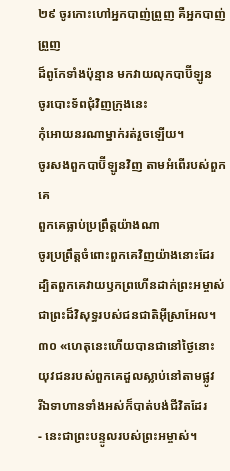២៩ ចូរកោះហៅអ្នកបាញ់ព្រួញ គឺអ្នកបាញ់ព្រួញ
ដ៏ពូកែទាំងប៉ុន្មាន មកវាយលុកបាប៊ីឡូន
ចូរបោះទ័ពជុំវិញក្រុងនេះ
កុំអោយនរណាម្នាក់រត់រួចឡើយ។
ចូរសងពួកបាប៊ីឡូនវិញ តាមអំពើរបស់ពួកគេ
ពួកគេធ្លាប់ប្រព្រឹត្តយ៉ាងណា
ចូរប្រព្រឹត្តចំពោះពួកគេវិញយ៉ាងនោះដែរ
ដ្បិតពួកគេវាយឫកព្រហើនដាក់ព្រះអម្ចាស់
ជាព្រះដ៏វិសុទ្ធរបស់ជនជាតិអ៊ីស្រាអែល។
៣០ «ហេតុនេះហើយបានជានៅថ្ងៃនោះ
យុវជនរបស់ពួកគេដួលស្លាប់នៅតាមផ្លូវ
រីឯទាហានទាំងអស់ក៏បាត់បង់ជីវិតដែរ
- នេះជាព្រះបន្ទូលរបស់ព្រះអម្ចាស់។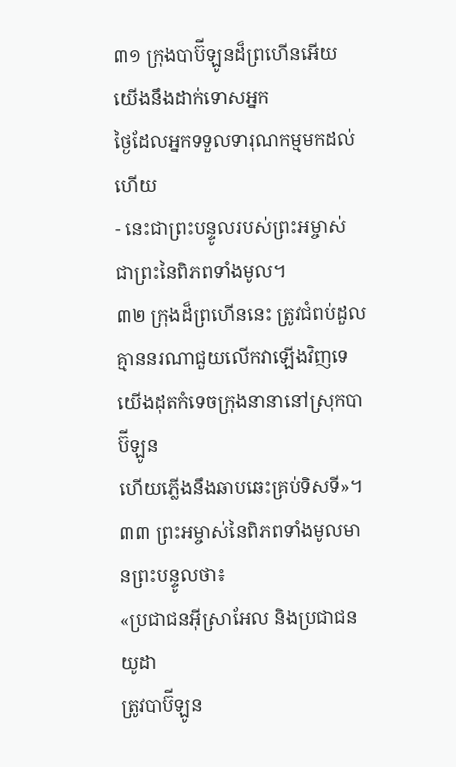៣១ ក្រុងបាប៊ីឡូនដ៏ព្រហើនអើយ
យើងនឹងដាក់ទោសអ្នក
ថ្ងៃដែលអ្នកទទួលទារុណកម្មមកដល់ហើយ
- នេះជាព្រះបន្ទូលរបស់ព្រះអម្ចាស់
ជាព្រះនៃពិភពទាំងមូល។
៣២ ក្រុងដ៏ព្រហើននេះ ត្រូវជំពប់ដួល
គ្មាននរណាជួយលើកវាឡើងវិញទេ
យើងដុតកំទេចក្រុងនានានៅស្រុកបាប៊ីឡូន
ហើយភ្លើងនឹងឆាបឆេះគ្រប់ទិសទី»។
៣៣ ព្រះអម្ចាស់នៃពិភពទាំងមូលមានព្រះបន្ទូលថា៖
«ប្រជាជនអ៊ីស្រាអែល និងប្រជាជនយូដា
ត្រូវបាប៊ីឡូន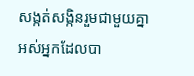សង្កត់សង្កិនរួមជាមួយគ្នា
អស់អ្នកដែលបា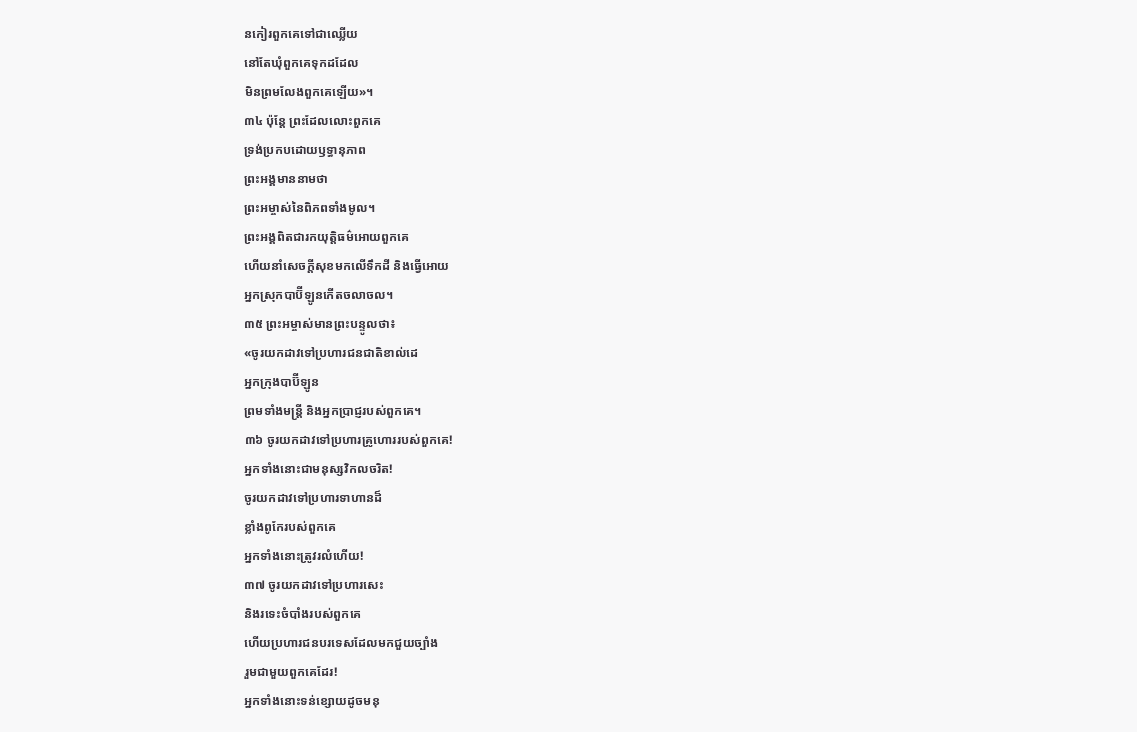នកៀរពួកគេទៅជាឈ្លើយ
នៅតែឃុំពួកគេទុកដដែល
មិនព្រមលែងពួកគេឡើយ»។
៣៤ ប៉ុន្តែ ព្រះដែលលោះពួកគេ
ទ្រង់ប្រកបដោយឫទ្ធានុភាព
ព្រះអង្គមាននាមថា
ព្រះអម្ចាស់នៃពិភពទាំងមូល។
ព្រះអង្គពិតជារកយុត្តិធម៌អោយពួកគេ
ហើយនាំសេចក្ដីសុខមកលើទឹកដី និងធ្វើអោយ
អ្នកស្រុកបាប៊ីឡូនកើតចលាចល។
៣៥ ព្រះអម្ចាស់មានព្រះបន្ទូលថា៖
«ចូរយកដាវទៅប្រហារជនជាតិខាល់ដេ
អ្នកក្រុងបាប៊ីឡូន
ព្រមទាំងមន្ត្រី និងអ្នកប្រាជ្ញរបស់ពួកគេ។
៣៦ ចូរយកដាវទៅប្រហារគ្រូហោររបស់ពួកគេ!
អ្នកទាំងនោះជាមនុស្សវិកលចរិត!
ចូរយកដាវទៅប្រហារទាហានដ៏
ខ្លាំងពូកែរបស់ពួកគេ
អ្នកទាំងនោះត្រូវរលំហើយ!
៣៧ ចូរយកដាវទៅប្រហារសេះ
និងរទេះចំបាំងរបស់ពួកគេ
ហើយប្រហារជនបរទេសដែលមកជួយច្បាំង
រួមជាមួយពួកគេដែរ!
អ្នកទាំងនោះទន់ខ្សោយដូចមនុ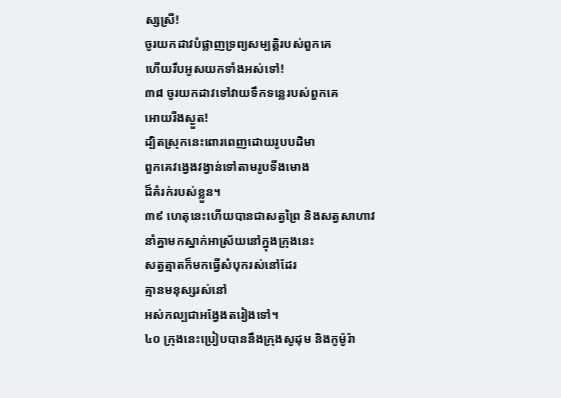ស្សស្រី!
ចូរយកដាវបំផ្លាញទ្រព្យសម្បត្តិរបស់ពួកគេ
ហើយរឹបអូសយកទាំងអស់ទៅ!
៣៨ ចូរយកដាវទៅវាយទឹកទន្លេរបស់ពួកគេ
អោយរីងស្ងួត!
ដ្បិតស្រុកនេះពោរពេញដោយរូបបដិមា
ពួកគេវង្វេងវង្វាន់ទៅតាមរូបទីងមោង
ដ៏គំរក់របស់ខ្លួន។
៣៩ ហេតុនេះហើយបានជាសត្វព្រៃ និងសត្វសាហាវ
នាំគ្នាមកស្នាក់អាស្រ័យនៅក្នុងក្រុងនេះ
សត្វត្មាតក៏មកធ្វើសំបុករស់នៅដែរ
គ្មានមនុស្សរស់នៅ
អស់កល្បជាអង្វែងតរៀងទៅ។
៤០ ក្រុងនេះប្រៀបបាននឹងក្រុងសូដុម និងកូម៉ូរ៉ា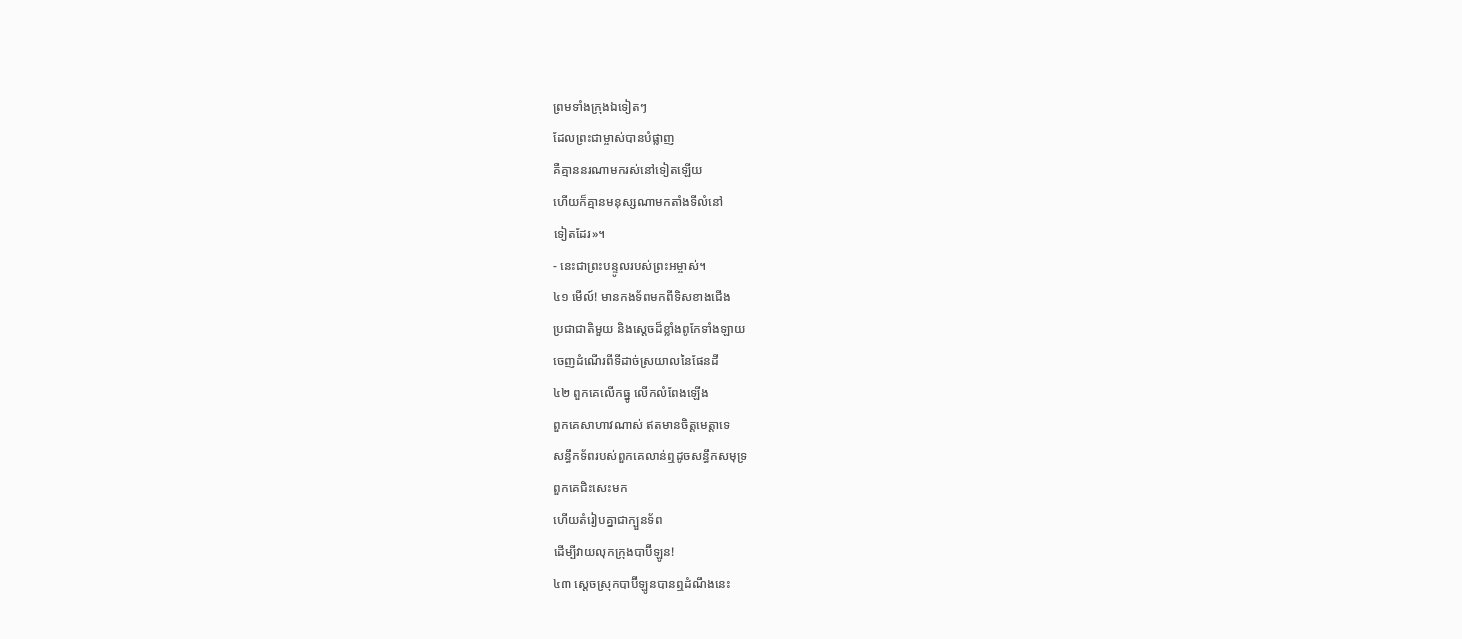ព្រមទាំងក្រុងឯទៀតៗ
ដែលព្រះជាម្ចាស់បានបំផ្លាញ
គឺគ្មាននរណាមករស់នៅទៀតឡើយ
ហើយក៏គ្មានមនុស្សណាមកតាំងទីលំនៅ
ទៀតដែរ»។
- នេះជាព្រះបន្ទូលរបស់ព្រះអម្ចាស់។
៤១ មើល៍! មានកងទ័ពមកពីទិសខាងជើង
ប្រជាជាតិមួយ និងស្ដេចដ៏ខ្លាំងពូកែទាំងឡាយ
ចេញដំណើរពីទីដាច់ស្រយាលនៃផែនដី
៤២ ពួកគេលើកធ្នូ លើកលំពែងឡើង
ពួកគេសាហាវណាស់ ឥតមានចិត្តមេត្តាទេ
សន្ធឹកទ័ពរបស់ពួកគេលាន់ឮដូចសន្ធឹកសមុទ្រ
ពួកគេជិះសេះមក
ហើយតំរៀបគ្នាជាក្បួនទ័ព
ដើម្បីវាយលុកក្រុងបាប៊ីឡូន!
៤៣ ស្ដេចស្រុកបាប៊ីឡូនបានឮដំណឹងនេះ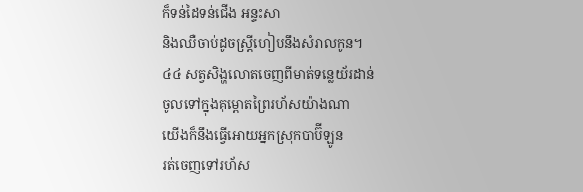ក៏ទន់ដៃទន់ជើង អន្ទះសា
និងឈឺចាប់ដូចស្ត្រីហៀបនឹងសំរាលកូន។
៤៤ សត្វសិង្ហលោតចេញពីមាត់ទន្លេយ័រដាន់
ចូលទៅក្នុងគុម្ពោតព្រៃរហ័សយ៉ាងណា
យើងក៏នឹងធ្វើអោយអ្នកស្រុកបាប៊ីឡូន
រត់ចេញទៅរហ័ស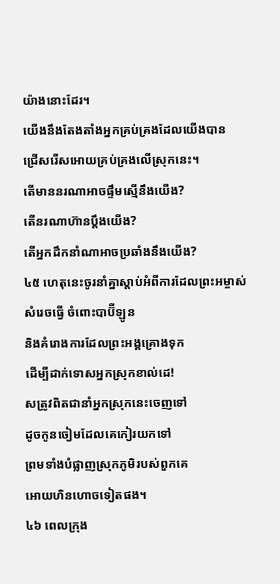យ៉ាងនោះដែរ។
យើងនឹងតែងតាំងអ្នកគ្រប់គ្រងដែលយើងបាន
ជ្រើសរើសអោយគ្រប់គ្រងលើស្រុកនេះ។
តើមាននរណាអាចផ្ទឹមស្មើនឹងយើង?
តើនរណាហ៊ានប្ដឹងយើង?
តើអ្នកដឹកនាំណាអាចប្រឆាំងនឹងយើង?
៤៥ ហេតុនេះចូរនាំគ្នាស្ដាប់អំពីការដែលព្រះអម្ចាស់
សំរេចធ្វើ ចំពោះបាប៊ីឡូន
និងគំរោងការដែលព្រះអង្គគ្រោងទុក
ដើម្បីដាក់ទោសអ្នកស្រុកខាល់ដេ!
សត្រូវពិតជានាំអ្នកស្រុកនេះចេញទៅ
ដូចកូនចៀមដែលគេកៀរយកទៅ
ព្រមទាំងបំផ្លាញស្រុកភូមិរបស់ពួកគេ
អោយហិនហោចទៀតផង។
៤៦ ពេលក្រុង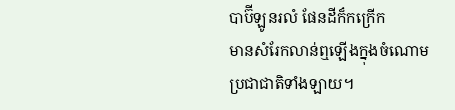បាប៊ីឡូនរលំ ផែនដីក៏កក្រើក
មានសំរែកលាន់ឮឡើងក្នុងចំណោម
ប្រជាជាតិទាំងឡាយ។